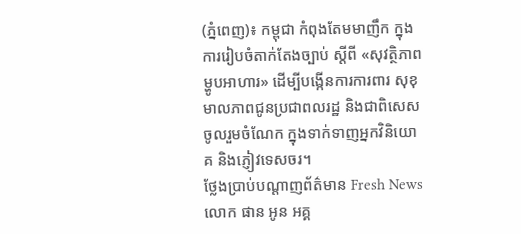(ភ្នំពេញ)៖ កម្ពុជា កំពុងតែមមាញឹក ក្នុងការរៀបចំតាក់តែងច្បាប់ ស្ដីពី «សុវត្ថិភាពម្ហូបអាហារ» ដើម្បីបង្កើនការការពារ សុខុមាលភាពជូនប្រជាពលរដ្ឋ និងជាពិសេសចូលរួមចំណែក ក្នុងទាក់ទាញអ្នកវិនិយោគ និងភ្ញៀវទេសចរ។
ថ្លែងប្រាប់បណ្ដាញព័ត៌មាន Fresh News លោក ផាន អូន អគ្គ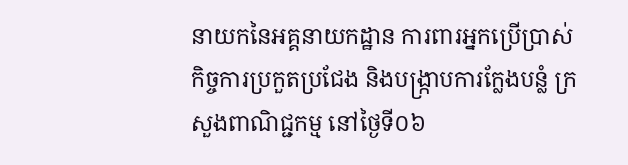នាយកនៃអគ្គនាយកដ្ឋាន ការពារអ្នកប្រើប្រាស់ កិច្ចការប្រកួតប្រជែង និងបង្ក្រាបការក្លែងបន្លំ ក្រសួងពាណិជ្ជកម្ម នៅថ្ងៃទី០៦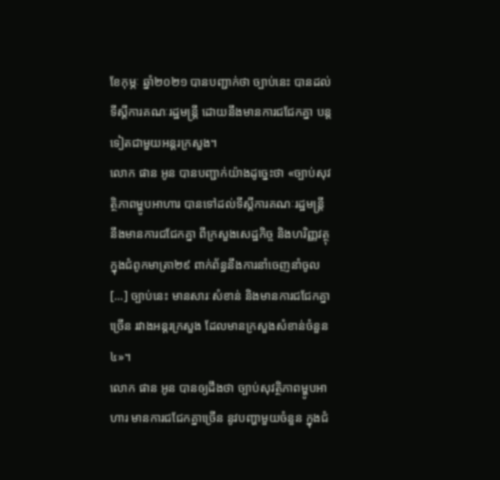ខែកុម្ភៈ ឆ្នាំ២០២១ បានបញ្ជាក់ថា ច្បាប់នេះ បានដល់ទីស្ដីការគណៈរដ្ឋមន្ដ្រី ដោយនឹងមានការជជែកគ្នា បន្ដទៀតជាមួយអន្ដរក្រសួង។
លោក ផាន អូន បានបញ្ជាក់យ៉ាងដូច្នេះថា «ច្បាប់សុវត្ថិភាពម្ហូបអាហារ បានទៅដល់ទីស្ដីការគណៈរដ្ឋមន្ដ្រី នឹងមានការជជែកគ្នា ពីក្រសួងសេដ្ឋកិច្ច និងហរិញ្ញវត្ថុ ក្នុងជំពូកមាត្រា២៩ ពាក់ព័ន្ធនឹងការនាំចេញនាំចូល [...] ច្បាប់នេះ មានសារៈសំខាន់ និងមានការជជែកគ្នាច្រើន រវាងអន្ដរក្រសួង ដែលមានក្រសួងសំខាន់ចំនួន៤»។
លោក ផាន អូន បានឲ្យដឹងថា ច្បាប់សុវត្ថិភាពម្ហូបអាហារ មានការជជែកគ្នាច្រើន នូវបញ្ហាមួយចំនួន ក្នុងជំ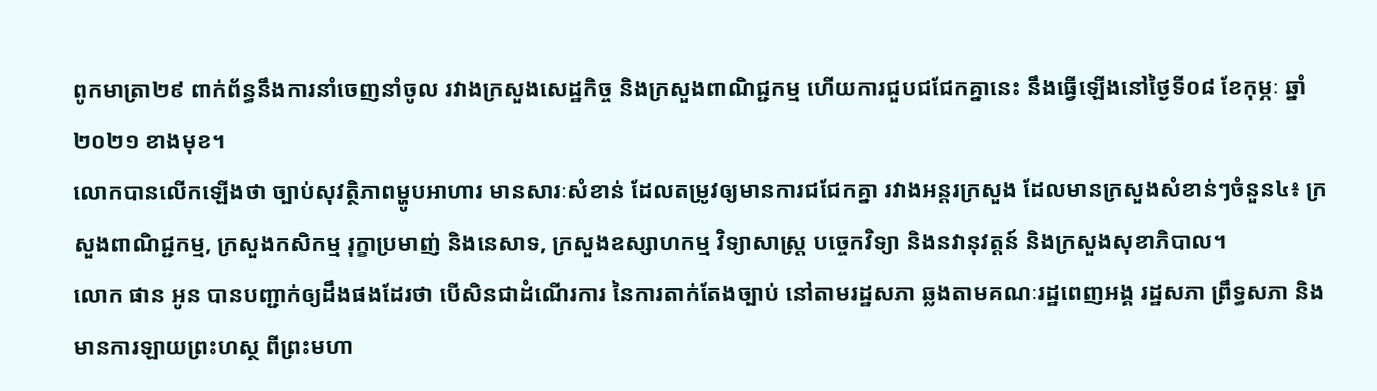ពូកមាត្រា២៩ ពាក់ព័ន្ធនឹងការនាំចេញនាំចូល រវាងក្រសួងសេដ្ឋកិច្ច និងក្រសួងពាណិជ្ជកម្ម ហើយការជួបជជែកគ្នានេះ នឹងធ្វើឡើងនៅថ្ងៃទី០៨ ខែកុម្ភៈ ឆ្នាំ២០២១ ខាងមុខ។
លោកបានលើកឡើងថា ច្បាប់សុវត្ថិភាពម្ហូបអាហារ មានសារៈសំខាន់ ដែលតម្រូវឲ្យមានការជជែកគ្នា រវាងអន្ដរក្រសួង ដែលមានក្រសួងសំខាន់ៗចំនួន៤៖ ក្រសួងពាណិជ្ជកម្ម, ក្រសួងកសិកម្ម រុក្ខាប្រមាញ់ និងនេសាទ, ក្រសួងឧស្សាហកម្ម វិទ្យាសាស្ដ្រ បច្ចេកវិទ្យា និងនវានុវត្ដន៍ និងក្រសួងសុខាភិបាល។
លោក ផាន អូន បានបញ្ជាក់ឲ្យដឹងផងដែរថា បើសិនជាដំណើរការ នៃការតាក់តែងច្បាប់ នៅតាមរដ្ឋសភា ឆ្លងតាមគណៈរដ្ឋពេញអង្គ រដ្ឋសភា ព្រឹទ្ធសភា និងមានការឡាយព្រះហស្ថ ពីព្រះមហា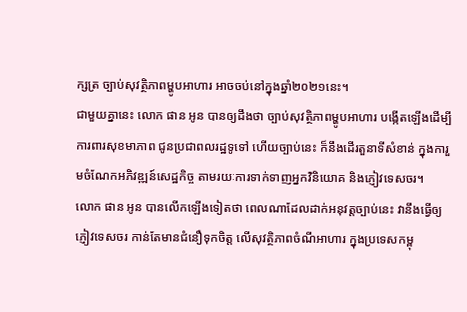ក្សត្រ ច្បាប់សុវត្ថិភាពម្ហូបអាហារ អាចចប់នៅក្នុងឆ្នាំ២០២១នេះ។
ជាមួយគ្នានេះ លោក ផាន អូន បានឲ្យដឹងថា ច្បាប់សុវត្ថិភាពម្ហូបអាហារ បង្កើតឡើងដើម្បីការពារសុខមាភាព ជូនប្រជាពលរដ្ឋទូទៅ ហើយច្បាប់នេះ ក៏នឹងដើរតួនាទីសំខាន់ ក្នុងការួមចំណែកអភិវឌ្ឍន៍សេដ្ឋកិច្ច តាមរយៈការទាក់ទាញអ្នកវិនិយោគ និងភ្ញៀវទេសចរ។
លោក ផាន អូន បានលើកឡើងទៀតថា ពេលណាដែលដាក់អនុវត្ដច្បាប់នេះ វានឹងធ្វើឲ្យភ្ញៀវទេសចរ កាន់តែមានជំនឿទុកចិត្ដ លើសុវត្ថិភាពចំណីអាហារ ក្នុងប្រទេសកម្ពុ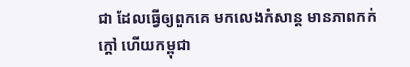ជា ដែលធ្វើឲ្យពួកគេ មកលេងកំសាន្ដ មានភាពកក់ក្ដៅ ហើយកម្ពុជា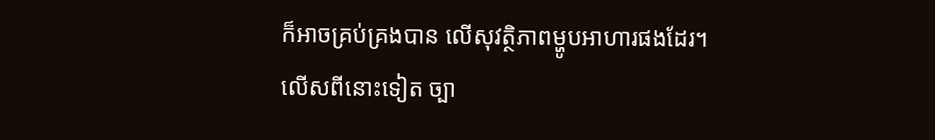ក៏អាចគ្រប់គ្រងបាន លើសុវត្ថិភាពម្ហូបអាហារផងដែរ។
លើសពីនោះទៀត ច្បា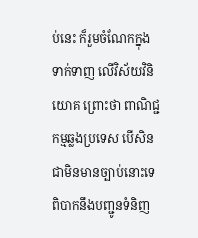ប់នេះ ក៏រួមចំណែកក្នុងទាក់ទាញ លើវិស័យវិនិយោគ ព្រោះថា ពាណិជ្ជកម្មឆ្លងប្រទេស បើសិនជាមិនមានច្បាប់នោះទេ ពិបាកនឹងបញ្ជូនទំនិញ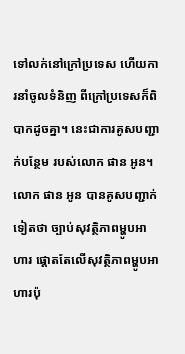ទៅលក់នៅក្រៅប្រទេស ហើយការនាំចូលទំនិញ ពីក្រៅប្រទេសក៏ពិបាកដូចគ្នា។ នេះជាការគូសបញ្ជាក់បន្ថែម របស់លោក ផាន អូន។
លោក ផាន អូន បានគូសបញ្ជាក់ទៀតថា ច្បាប់សុវត្ថិភាពម្ហូបអាហារ ផ្ដោតតែលើសុវត្ថិភាពម្ហូបអាហារប៉ុ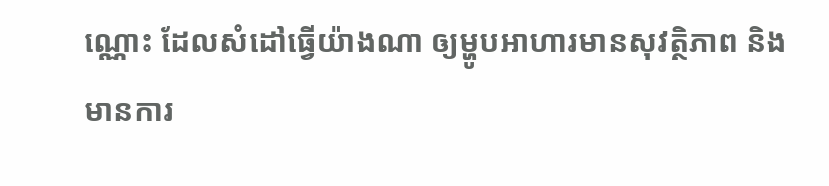ណ្ណោះ ដែលសំដៅធ្វើយ៉ាងណា ឲ្យម្ហូបអាហារមានសុវត្ថិភាព និងមានការ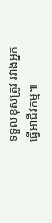ទទួលខុសត្រូវ រវាងអ្នកធ្វើអាជីវកម្ម៕